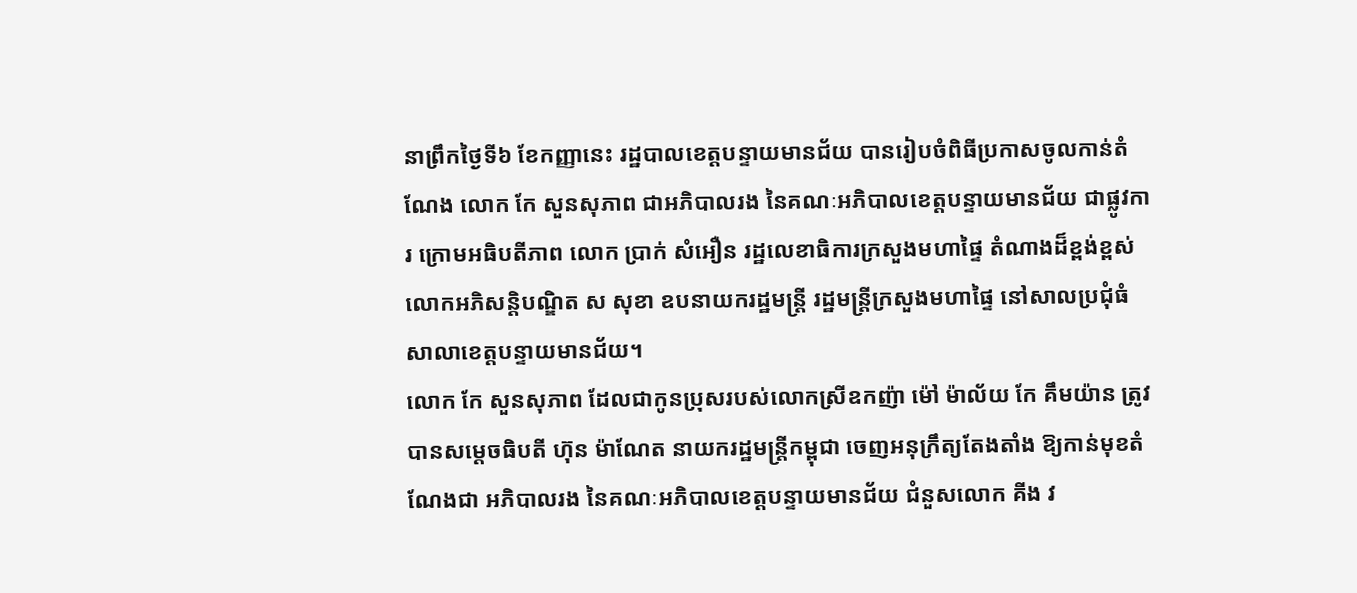នាព្រឹកថ្ងៃទី៦ ខែកញ្ញានេះ រដ្ឋបាលខេត្តបន្ទាយមានជ័យ បានរៀបចំពិធីប្រកាសចូលកាន់តំណែង លោក កែ សួនសុភាព ជាអភិបាលរង នៃគណៈអភិបាលខេត្តបន្ទាយមានជ័យ ជាផ្លូវការ ក្រោមអធិបតីភាព លោក ប្រាក់ សំអឿន រដ្ឋលេខាធិការក្រសួងមហាផ្ទៃ តំណាងដ៏ខ្ពង់ខ្ពស់ លោកអភិសន្តិបណ្ឌិត ស សុខា ឧបនាយករដ្ឋមន្រ្តី រដ្ឋមន្រ្តីក្រសួងមហាផ្ទៃ នៅសាលប្រជុំធំ សាលាខេត្តបន្ទាយមានជ័យ។
លោក កែ សួនសុភាព ដែលជាកូនប្រុសរបស់លោកស្រីឧកញ៉ា ម៉ៅ ម៉ាល័យ កែ គឹមយ៉ាន ត្រូវបានសម្តេចធិបតី ហ៊ុន ម៉ាណែត នាយករដ្ឋមន្ត្រីកម្ពុជា ចេញអនុក្រឹត្យតែងតាំង ឱ្យកាន់មុខតំណែងជា អភិបាលរង នៃគណៈអភិបាលខេត្តបន្ទាយមានជ័យ ជំនួសលោក គីង វ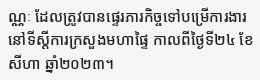ណ្ណៈ ដែលត្រូវបានផ្ទេរភារកិច្ចទៅបម្រើការងារនៅទីស្តីការក្រសួងមហាផ្ទៃ កាលពីថ្ងៃទី២៤ ខែសីហា ឆ្នាំ២០២៣។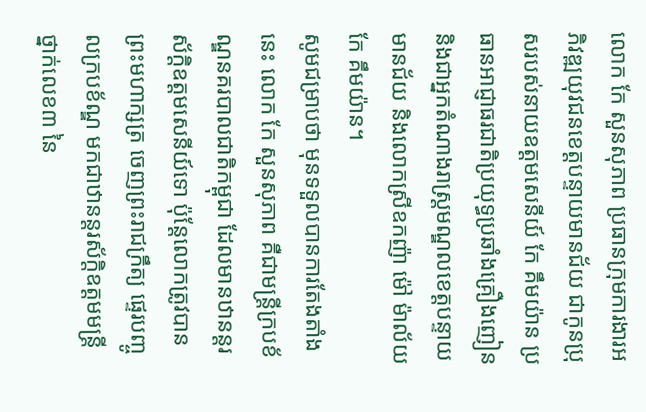លោក កែ សួនសុភាព ប្រធានក្រុមការងារអភិវឌ្ឍយុវជនខេត្តបន្ទាយមានជ័យ ជាកូនប្រុសរបស់នាយឧត្តមសេនីយ៍ កែ គឹមយ៉ាន ប្រធានអាជ្ញាធរជាតិប្រយុទ្ធប្រឆាំងគ្រឿងញៀន និងជាអ្នកតំណាងរាស្រ្តមណ្ឌលខេត្តបន្ទាយមានជ័យ និងលោកស្រីឧកញ៉ា ម៉ៅ ម៉ាល័យ កែ គឹមយ៉ាន។
សូមជម្រាបថា មុនទទួលបានការតែងតាំងនេះ លោក កែ សួនសុភាព គឺជាមន្ត្រីក្របខ័ណ្ឌនគរបាលជាតិកម្ពុជា ដែលមានឋានន្តរស័ក្តិឧត្តមសេនីយ៍ទោ ប៉ុន្តែលោកត្រូវបានព្រះមហាក្សត្រ ចេញព្រះរាជក្រឹត្យ ផ្ទេរបញ្ចូលក្របខ័ណ្ឌ មកជាឋានន្តរស័ក្តិឧត្តមមន្ត្រី ថ្នាក់លេខ៣ នៃ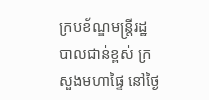ក្របខ័ណ្ឌមន្ត្រីរដ្ឋបាលជាន់ខ្ពស់ ក្រសួងមហាផ្ទៃ នៅថ្ងៃ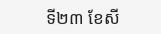ទី២៣ ខែសី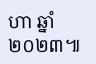ហា ឆ្នាំ២០២៣៕